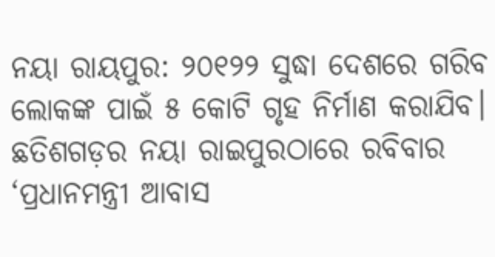ନୟା ରାୟପୁର: ୨୦୧୨୨ ସୁଦ୍ଧା ଦେଶରେ ଗରିବ ଲୋକଙ୍କ ପାଇଁ ୫ କୋଟି ଗୃହ ନିର୍ମାଣ କରାଯିବ। ଛତିଶଗଡ଼ର ନୟା ରାଇପୁରଠାରେ ରବିବାର ‘ପ୍ରଧାନମନ୍ତ୍ରୀ ଆବାସ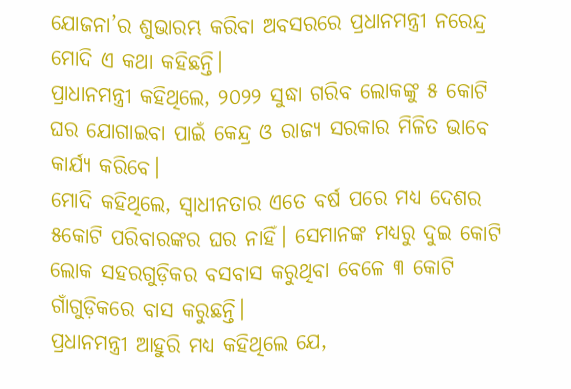ଯୋଜନା’ର ଶୁଭାରମ୍ଭ କରିବା ଅବସରରେ ପ୍ରଧାନମନ୍ତ୍ରୀ ନରେନ୍ଦ୍ର ମୋଦି ଏ କଥା କହିଛନ୍ତି।
ପ୍ରାଧାନମନ୍ତ୍ରୀ କହିଥିଲେ, ୨୦୨୨ ସୁଦ୍ଧା ଗରିବ ଲୋକଙ୍କୁ ୫ କୋଟି ଘର ଯୋଗାଇବା ପାଇଁ କେନ୍ଦ୍ର ଓ ରାଜ୍ୟ ସରକାର ମିଳିତ ଭାବେ କାର୍ଯ୍ୟ କରିବେ।
ମୋଦି କହିଥିଲେ, ସ୍ୱାଧୀନତାର ଏତେ ବର୍ଷ ପରେ ମଧ୍ୟ ଦେଶର ୫କୋଟି ପରିବାରଙ୍କର ଘର ନାହିଁ। ସେମାନଙ୍କ ମଧ୍ୟରୁ ଦୁଇ କୋଟି ଲୋକ ସହରଗୁଡ଼ିକର ବସବାସ କରୁଥିବା ବେଳେ ୩ କୋଟି ଗାଁଗୁଡ଼ିକରେ ବାସ କରୁଛନ୍ତି।
ପ୍ରଧାନମନ୍ତ୍ରୀ ଆହୁରି ମଧ୍ୟ କହିଥିଲେ ଯେ,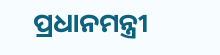ପ୍ରଧାନମନ୍ତ୍ରୀ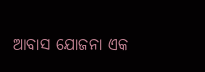ଆବାସ ଯୋଜନା ଏକ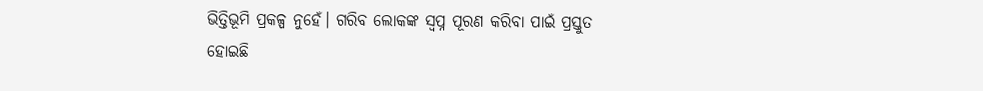ଭିତ୍ତିଭୂମି ପ୍ରକଳ୍ପ ନୁହେଁ। ଗରିବ ଲୋକଙ୍କ ସ୍ୱପ୍ନ ପୂରଣ କରିବା ପାଇଁ ପ୍ରସ୍ତୁତ ହୋଇଛି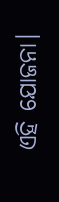ଏହି ଯୋଜନା।